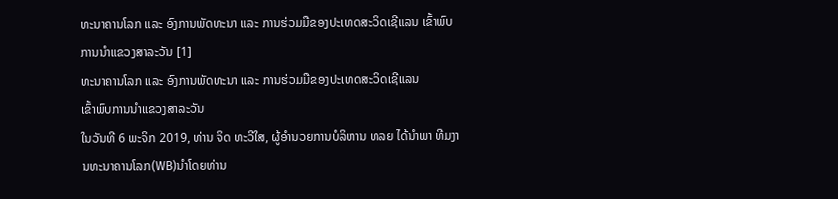ທະນາຄານໂລກ ແລະ ອົງການພັດທະນາ ແລະ ການຮ່ວມມືຂອງປະເທດສະວິດເຊີແລນ ເຂົ້າພົບການນໍາແຂວງສາລະວັນ [1]
ທະນາຄານໂລກ ແລະ ອົງການພັດທະນາ ແລະ ການຮ່ວມມືຂອງປະເທດສະວິດເຊີແລນ
ເຂົ້າພົບການນໍາແຂວງສາລະວັນ
ໃນວັນທີ 6 ພະຈິກ 2019, ທ່ານ ຈິດ ທະວີໃສ, ຜູ້ອໍານວຍການບໍລິຫານ ທລຍ ໄດ້ນໍາພາ ທີມງານທະນາຄານໂລກ(WB)ນໍາໂດຍທ່ານ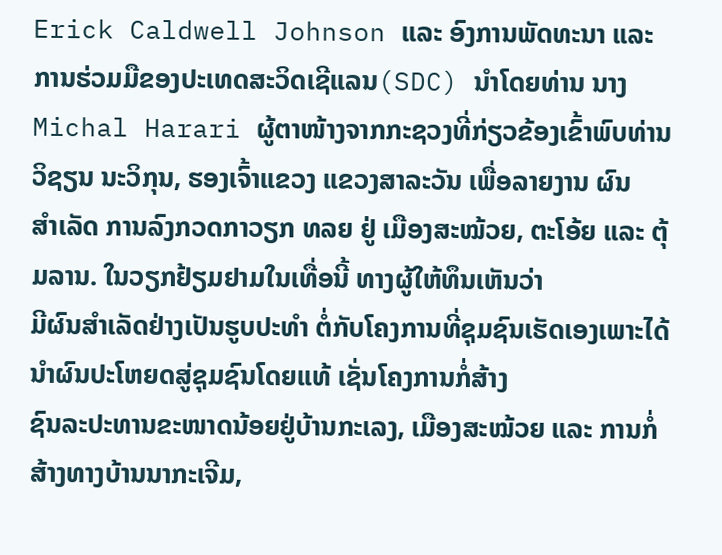Erick Caldwell Johnson ແລະ ອົງການພັດທະນາ ແລະ ການຮ່ວມມືຂອງປະເທດສະວິດເຊີແລນ(SDC) ນໍາໂດຍທ່ານ ນາງ
Michal Harari ຜູ້ຕາໜ້າງຈາກກະຊວງທີ່ກ່ຽວຂ້ອງເຂົ້າພົບທ່ານ ວິຊຽນ ນະວິກຸນ, ຮອງເຈົ້າແຂວງ ແຂວງສາລະວັນ ເພື່ອລາຍງານ ຜົນ
ສໍາເລັດ ການລົງກວດກາວຽກ ທລຍ ຢູ່ ເມືອງສະໝ້ວຍ, ຕະໂອ້ຍ ແລະ ຕຸ້ມລານ. ໃນວຽກຢ້ຽມຢາມໃນເທື່ອນີ້ ທາງຜູ້ໃຫ້ທຶນເຫັນວ່າ
ມີຜົນສໍາເລັດຢ່າງເປັນຮູບປະທໍາ ຕໍ່ກັບໂຄງການທີ່ຊຸມຊົນເຮັດເອງເພາະໄດ້ນໍາຜົນປະໂຫຍດສູ່ຊຸມຊົນໂດຍແທ້ ເຊັ່ນໂຄງການກໍ່ສ້າງ
ຊົນລະປະທານຂະໜາດນ້ອຍຢູ່ບ້ານກະເລງ, ເມືອງສະໝ້ວຍ ແລະ ການກໍ່ສ້າງທາງບ້ານນາກະເຈີມ,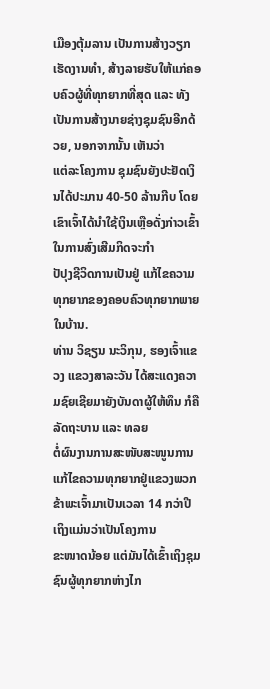ເມືອງຕຸ້ມລານ ເປັນການສ້າງວຽກ
ເຮັດງານທໍາ, ສ້າງລາຍຮັບໃຫ້ແກ່ຄອບຄົວຜູ້ທີ່ທຸກຍາກທີ່ສຸດ ແລະ ທັງເປັນການສ້າງນາຍຊ່າງຊຸມຊົນອີກດ້ວຍ, ນອກຈາກນັ້ນ ເຫັນວ່າ
ແຕ່ລະໂຄງການ ຊຸມຊົນຍັງປະຢັດເງິນໄດ້ປະມານ 40-50 ລ້ານກີບ ໂດຍເຂົາເຈົ້າໄດ້ນໍາໃຊ້ເງິນເຫຼືອດັ່ງກ່າວເຂົ້າໃນການສົ່ງເສີມກິດຈະກຳ
ປັປຸງຊີວິດການເປັນຢູ່ ແກ້ໄຂຄວາມທຸກຍາກຂອງຄອບຄົວທຸກຍາກພາຍໃນບ້ານ.
ທ່ານ ວິຊຽນ ນະວິກຸນ, ຮອງເຈົ້າແຂວງ ແຂວງສາລະວັນ ໄດ້ສະແດງຄວາມຊົຍເຊີຍມາຍັງບັນດາຜູ້ໃຫ້ທຶນ ກໍຄືລັດຖະບານ ແລະ ທລຍ
ຕໍ່ຜົນງານການສະໜັບສະໜູນການແກ້ໄຂຄວາມທຸກຍາກຢູ່ແຂວງພວກຂ້າພະເຈົ້າມາເປັນເວລາ 14 ກວ່າປີ ເຖິງແມ່ນວ່າເປັນໂຄງການ
ຂະໜາດນ້ອຍ ແຕ່ມັນໄດ້ເຂົ້າເຖິງຊຸມຊົນຜູ້ທຸກຍາກຫ່າງໄກ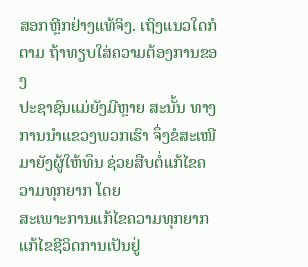ສອກຫຼີກຢ່າງແທ້ຈິງ. ເຖິງແນວໃດກໍຕາມ ຖ້າທຽບໃສ່ຄວາມຕ້ອງການຂອງ
ປະຊາຊົນແມ່ຍັງມີຫຼາຍ ສະນັ້ນ ທາງການນໍາແຂວງພວກເຮົາ ຈຶ່ງຂໍສະເໜີມາຍັງຜູ້ໃຫ້ທຶນ ຊ່ວຍສືບຕໍ່ແກ້ໄຂຄວາມທຸກຍາກ ໂດຍ
ສະເພາະການແກ້ໄຂຄວາມທຸກຍາກ ແກ້ໄຂຊີວິດການເປັນຢູ່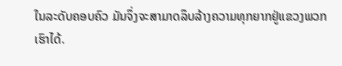ໃນລະດັບຄອບຄົວ ມັນຈຶ່ງຈະສາມາດລຶບລ້າງຄວາມທຸກຍາກຢູ່ແຂວງພວກ
ເຮົາໄດ້.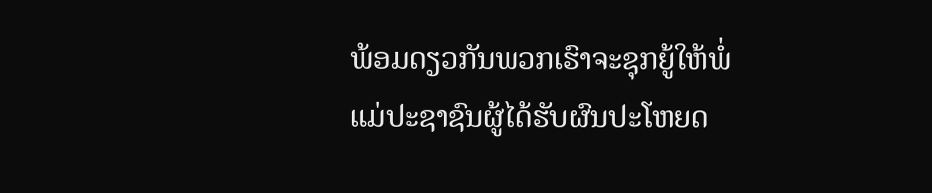ພ້ອມດຽວກັນພວກເຮົາຈະຊຸກຍູ້ໃຫ້ພໍ່ແມ່ປະຊາຊົນຜູ້ໄດ້ຮັບຜົນປະໂຫຍດ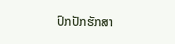ປົກປັກຮັກສາ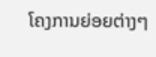ໂຄງການຍ່ອຍຕ່າງໆ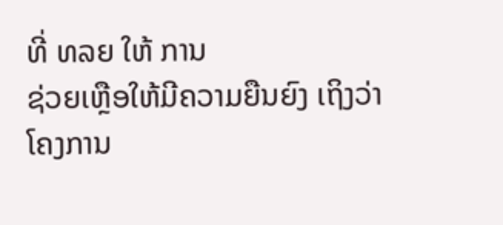ທີ່ ທລຍ ໃຫ້ ການ
ຊ່ວຍເຫຼືອໃຫ້ມີຄວາມຍືນຍົງ ເຖິງວ່າໂຄງການ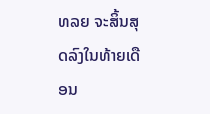ທລຍ ຈະສິ້ນສຸດລົງໃນທ້າຍເດືອນ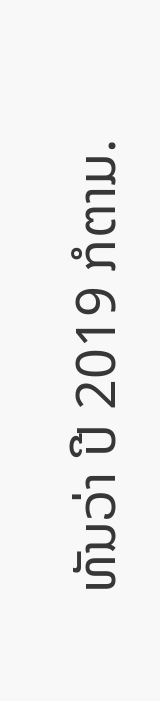ທັນວ່າ ປີ 2019 ກໍຕາມ.